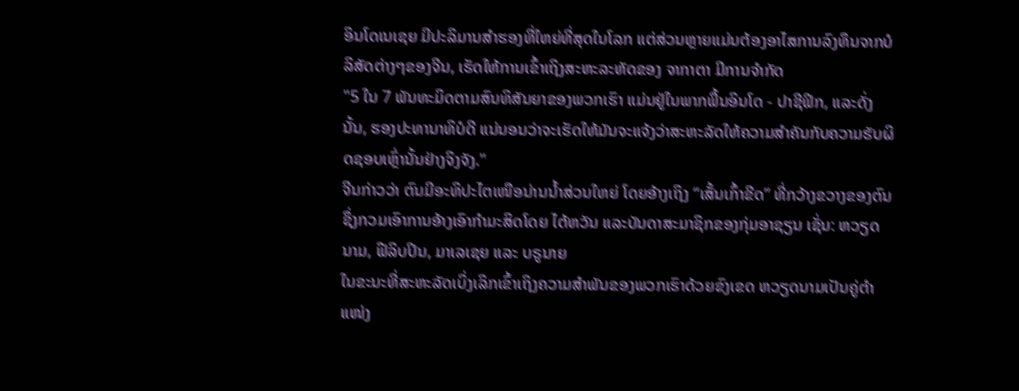ອິນໂດເນເຊຍ ມີປະລິມານສໍາຮອງທີ່ໃຫຍ່ທີ່ສຸດໃນໂລກ ແຕ່ສ່ວນຫຼາຍແມ່ນຕ້ອງອາໄສການລົງທຶນຈາກບໍລິສັດຕ່າງໆຂອງຈີນ, ເຮັດໃຫ້ການເຂົ້າເຖິງສະຫະລະຫັດຂອງ ຈາກາຕາ ມີການຈໍາກັດ
"5 ໃນ 7 ພັນທະມິດຕາມສົນທິສັນຍາຂອງພວກເຮົາ ແມ່ນຢູ່ໃນພາກພື້ນອິນໂດ - ປາຊີຟິກ, ແລະດັ່ງນັ້ນ, ຮອງປະທານາທິບໍດີ ແນ່ນອນວ່າຈະເຮັດໃຫ້ມັນຈະແຈ້ງວ່າສະຫະລັດໃຫ້ຄວາມສຳຄັນກັບຄວາມຮັບຜິດຊອບເຫຼົ່ານັ້ນຢ່າງຈິງຈັງ."
ຈີນກ່າວວ່າ ຕົນມີອະທິປະໄຕເໜືອນ່ານນ້ຳສ່ວນໃຫຍ່ ໂດຍອ້າງເຖິງ “ເສັ້ນເກົ້າຂີດ” ທີ່ກວ້າງຂວາງຂອງຕົນ ຊຶ່ງກວມເອົາການອ້າງເອົາກຳມະສິດໂດຍ ໄຕ້ຫວັນ ແລະບັນດາສະມາຊິກຂອງກຸ່ມອາຊຽນ ເຊັ່ນ: ຫວຽດນາມ, ຟີລິບປິນ, ມາເລເຊຍ ແລະ ບຣູນາຍ
ໃນຂະນະທີ່ສະຫະລັດເບິ່ງເລິກເຂົ້າເຖິງຄວາມສຳພັນຂອງພວກເຮົາດ້ວຍຂົງເຂດ ຫວຽດນາມເປັນຄູ່ຕຳແໜ່ງ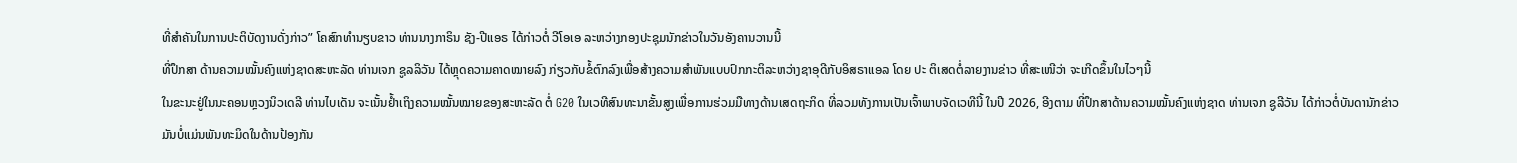ທີ່ສຳຄັນໃນການປະຕິບັດງານດັ່ງກ່າວ” ໂຄສົກທຳນຽບຂາວ ທ່ານນາງກາຣິນ ຊັງ-ປີແອຣ ໄດ້ກ່າວຕໍ່ ວີໂອເອ ລະຫວ່າງກອງປະຊຸມນັກຂ່າວໃນວັນອັງຄານວານນີ້
ທີ່ປຶກສາ ດ້ານຄວາມໝັ້ນຄົງແຫ່ງຊາດສະຫະລັດ ທ່ານເຈກ ຊູລລິວັນ ໄດ້ຫຼຸດຄວາມຄາດໝາຍລົງ ກ່ຽວກັບຂໍ້ຕົກລົງເພື່ອສ້າງຄວາມສຳພັນແບບປົກກະຕິລະຫວ່າງຊາອຸດີກັບອິສຣາແອລ ໂດຍ ປະ ຕິເສດຕໍ່ລາຍງານຂ່າວ ທີ່ສະເໜີວ່າ ຈະເກີດຂຶ້ນໃນໄວໆນີ້
ໃນຂະນະຢູ່ໃນນະຄອນຫຼວງນິວເດລີ ທ່ານໄບເດັນ ຈະເນັ້ນຢ້ຳເຖິງຄວາມໝັ້ນໝາຍຂອງສະຫະລັດ ຕໍ່ G20 ໃນເວທີສົນທະນາຂັ້ນສູງເພື່ອການຮ່ວມມືທາງດ້ານເສດຖະກິດ ທີ່ລວມທັງການເປັນເຈົ້າພາບຈັດເວທີນີ້ ໃນປີ 2026, ອີງຕາມ ທີ່ປຶກສາດ້ານຄວາມໝັ້ນຄົງແຫ່ງຊາດ ທ່ານເຈກ ຊູລີວັນ ໄດ້ກ່າວຕໍ່ບັນດານັກຂ່າວ
ມັນບໍ່ແມ່ນພັນທະມິດໃນດ້ານປ້ອງກັນ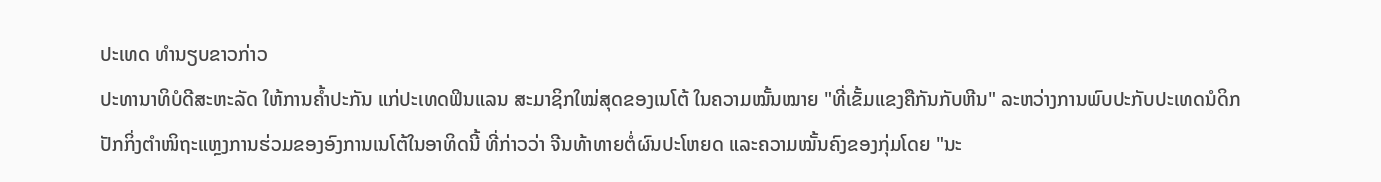ປະເທດ ທຳນຽບຂາວກ່າວ
ປະທານາທິບໍດີສະຫະລັດ ໃຫ້ການຄ້ຳປະກັນ ແກ່ປະເທດຟິນແລນ ສະມາຊິກໃໝ່ສຸດຂອງເນໂຕ້ ໃນຄວາມໝັ້ນໝາຍ "ທີ່ເຂັ້ມແຂງຄືກັນກັບຫີນ" ລະຫວ່າງການພົບປະກັບປະເທດນໍດິກ
ປັກກິ່ງຕຳໜິຖະແຫຼງການຮ່ວມຂອງອົງການເນໂຕ້ໃນອາທິດນີ້ ທີ່ກ່າວວ່າ ຈີນທ້າທາຍຕໍ່ຜົນປະໂຫຍດ ແລະຄວາມໝັ້ນຄົງຂອງກຸ່ມໂດຍ "ນະ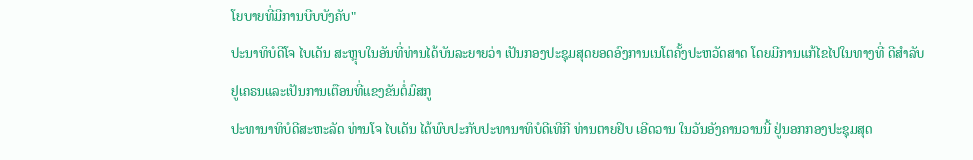ໂຍບາຍທີ່ມີການບີບບັງຄັບ"
ປະນາທິບໍດີໂຈ ໄບເດັນ ສະຫຼຸບໃນອັນທີ່ທ່ານໄດ້ບັນລະຍາຍວ່າ ເປັນກອງປະຊຸມສຸດຍອດອົງການເນໂຕຄັ້ງປະຫວັດສາດ ໂດຍມີການແກ້ໄຂໄປໃນທາງທີ່ ດີສຳລັບຢູເຄຣນແລະເປັນການເຕືອນທີ່ແຂງຂັນຕໍ່ມົສກູ
ປະທານາທິບໍດີສະຫະລັດ ທ່ານໂຈ ໄບເດັນ ໄດ້ພົບປະກັບປະທານາທິບໍດີເທີກີ ທ່ານຕາຍຢິບ ເອີດວານ ໃນວັນອັງຄານວານນີ້ ຢູ່ນອກກອງປະຊຸມສຸດ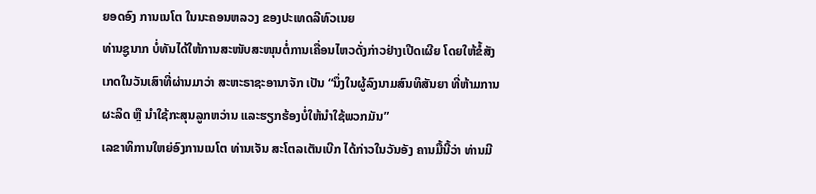ຍອດອົງ ການເນໂຕ ໃນນະຄອນຫລວງ ຂອງປະເທດລີທົວເນຍ
ທ່ານຊູນາກ ບໍ່ທັນໄດ້ໃຫ້ການສະໜັບສະໜຸນຕໍ່ການເຄື່ອນໄຫວດັ່ງກ່າວຢ່າງເປີດເຜີຍ ໂດຍໃຫ້ຂໍ້ສັງເກດໃນວັນເສົາທີ່ຜ່ານມາວ່າ ສະຫະຣາຊະອານາຈັກ ເປັນ “ນຶ່ງໃນຜູ້ລົງນາມສົນທິສັນຍາ ທີ່ຫ້າມການຜະລິດ ຫຼື ນຳໃຊ້ກະສຸນລູກຫວ່ານ ແລະຮຽກຮ້ອງບໍ່ໃຫ້ນຳໃຊ້ພວກມັນ”
ເລຂາທິການໃຫຍ່ອົງການເນໂຕ ທ່ານເຈັນ ສະໂຕລເຕັນເບີກ ໄດ້ກ່າວໃນວັນອັງ ຄານມື້ນີ້ວ່າ ທ່ານມີ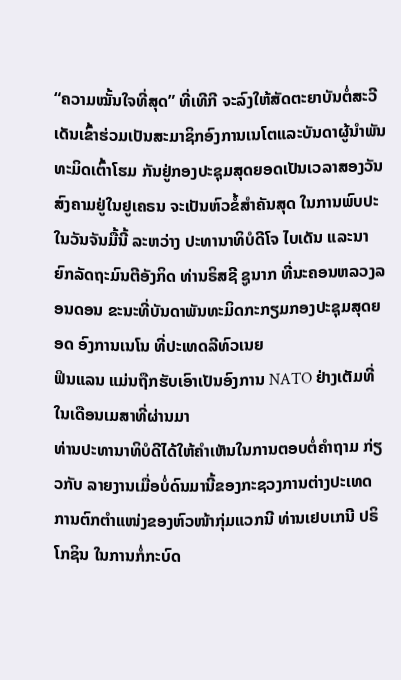“ຄວາມໝັ້ນໃຈທີ່ສຸດ” ທີ່ເທີກີ ຈະລົງໃຫ້ສັດຕະຍາບັນຕໍ່ສະວີເດັນເຂົ້າຮ່ວມເປັນສະມາຊິກອົງການເນໂຕແລະບັນດາຜູ້ນຳພັນທະມິດເຕົ້າໂຮມ ກັນຢູ່ກອງປະຊຸມສຸດຍອດເປັນເວລາສອງວັນ
ສົງຄາມຢູ່ໃນຢູເຄຣນ ຈະເປັນຫົວຂໍ້ສຳຄັນສຸດ ໃນການພົບປະໃນວັນຈັນມື້ນີ້ ລະຫວ່າງ ປະທານາທິບໍດີໂຈ ໄບເດັນ ແລະນາຍົກລັດຖະມົນຕີອັງກິດ ທ່ານຣິສຊີ ຊູນາກ ທີ່ນະຄອນຫລວງລອນດອນ ຂະນະທີ່ບັນດາພັນທະມິດກະກຽມກອງປະຊຸມສຸດຍອດ ອົງການເນໂນ ທີ່ປະເທດລີທົວເນຍ
ຟິນແລນ ແມ່ນຖືກຮັບເອົາເປັນອົງການ NATO ຢ່າງເຕັມທີ່ໃນເດືອນເມສາທີ່ຜ່ານມາ
ທ່ານປະທານາທິບໍດີໄດ້ໃຫ້ຄຳເຫັນໃນການຕອບຕໍ່ຄຳຖາມ ກ່ຽວກັບ ລາຍງານເມື່ອບໍ່ດົນມານີ້ຂອງກະຊວງການຕ່າງປະເທດ
ການຕົກຕຳແໜ່ງຂອງຫົວໜ້າກຸ່ມແວກນີ ທ່ານເຢບເກນີ ປຣິໂກຊິນ ໃນການກໍ່ກະບົດ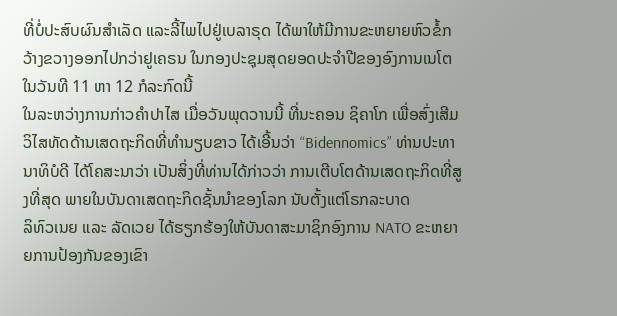ທີ່ບໍ່ປະສົບຜົນສຳເລັດ ແລະລີ້ໄພໄປຢູ່ເບລາຣຸດ ໄດ້ພາໃຫ້ມີການຂະຫຍາຍຫົວຂໍ້ກວ້າງຂວາງອອກໄປກວ່າຢູເຄຣນ ໃນກອງປະຊຸມສຸດຍອດປະຈຳປີຂອງອົງການເນໂຕ ໃນວັນທີ 11 ຫາ 12 ກໍລະກົດນີ້
ໃນລະຫວ່າງການກ່າວຄຳປາໄສ ເມື່ອວັນພຸດວານນີ້ ທີ່ນະຄອນ ຊິຄາໂກ ເພື່ອສົ່ງເສີມວິໄສທັດດ້ານເສດຖະກິດທີ່ທຳນຽບຂາວ ໄດ້ເອີ້ນວ່າ “Bidennomics” ທ່ານປະທານາທິບໍດີ ໄດ້ໂຄສະນາວ່າ ເປັນສິ່ງທີ່ທ່ານໄດ້ກ່າວວ່າ ການເຕີບໂຕດ້ານເສດຖະກິດທີ່ສູງທີ່ສຸດ ພາຍໃນບັນດາເສດຖະກິດຊັ້ນນຳຂອງໂລກ ນັບຕັ້ງແຕ່ໂຣກລະບາດ
ລິທົວເນຍ ແລະ ລັດເວຍ ໄດ້ຮຽກຮ້ອງໃຫ້ບັນດາສະມາຊິກອົງການ NATO ຂະຫຍາຍການປ້ອງກັນຂອງເຂົາ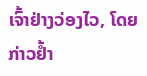ເຈົ້າຢ່າງວ່ອງໄວ, ໂດຍກ່າວຢ້ຳ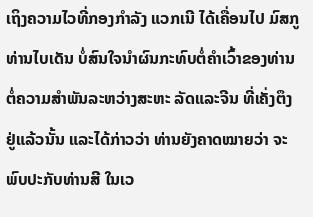ເຖິງຄວາມໄວທີ່ກອງກຳລັງ ແວກເນີ ໄດ້ເຄື່ອນໄປ ມົສກູ
ທ່ານໄບເດັນ ບໍ່ສົນໃຈນຳຜົນກະທົບຕໍ່ຄຳເວົ້າຂອງທ່ານ ຕໍ່ຄວາມສຳພັນລະຫວ່າງສະຫະ ລັດແລະຈີນ ທີ່ເຄັ່ງຕຶງຢູ່ແລ້ວນັ້ນ ແລະໄດ້ກ່າວວ່າ ທ່ານຍັງຄາດໝາຍວ່າ ຈະພົບປະກັບທ່ານສີ ໃນເວ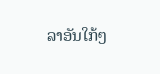ລາອັນໃກ້ໆ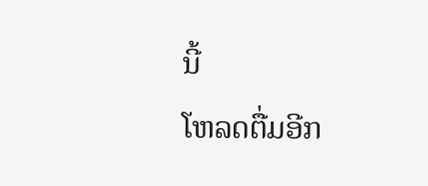ນີ້
ໂຫລດຕື່ມອີກ